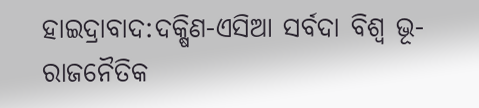ହାଇଦ୍ରାବାଦ:ଦକ୍ଷିଣ-ଏସିଆ ସର୍ବଦା ବିଶ୍ବ ଭୂ-ରାଜନୈତିକ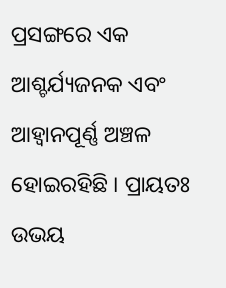ପ୍ରସଙ୍ଗରେ ଏକ ଆଶ୍ଚର୍ଯ୍ୟଜନକ ଏବଂ ଆହ୍ବାନପୂର୍ଣ୍ଣ ଅଞ୍ଚଳ ହୋଇରହିଛି । ପ୍ରାୟତଃ ଉଭୟ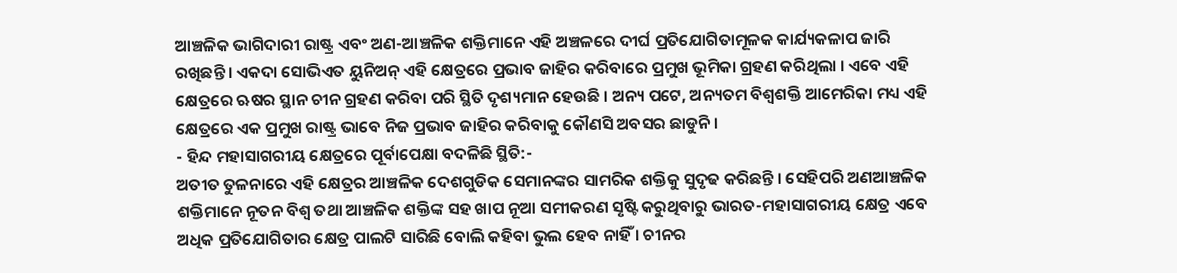ଆଞ୍ଚଳିକ ଭାଗିଦାରୀ ରାଷ୍ଟ୍ର ଏବଂ ଅଣ-ଆଞ୍ଚଳିକ ଶକ୍ତିମାନେ ଏହି ଅଞ୍ଚଳରେ ଦୀର୍ଘ ପ୍ରତିଯୋଗିତାମୂଳକ କାର୍ଯ୍ୟକଳାପ ଜାରି ରଖିଛନ୍ତି । ଏକଦା ସୋଭିଏତ ୟୁନିଅନ୍ ଏହି କ୍ଷେତ୍ରରେ ପ୍ରଭାବ ଜାହିର କରିବାରେ ପ୍ରମୁଖ ଭୂମିକା ଗ୍ରହଣ କରିଥିଲା । ଏବେ ଏହି କ୍ଷେତ୍ରରେ ଋଷର ସ୍ଥାନ ଚୀନ ଗ୍ରହଣ କରିବା ପରି ସ୍ଥିତି ଦୃଶ୍ୟମାନ ହେଉଛି । ଅନ୍ୟ ପଟେ, ଅନ୍ୟତମ ବିଶ୍ବଶକ୍ତି ଆମେରିକା ମଧ୍ୟ ଏହି କ୍ଷେତ୍ରରେ ଏକ ପ୍ରମୁଖ ରାଷ୍ଟ୍ର ଭାବେ ନିଜ ପ୍ରଭାବ ଜାହିର କରିବାକୁ କୌଣସି ଅବସର ଛାଡୁନି ।
- ହିନ୍ଦ ମହାସାଗରୀୟ କ୍ଷେତ୍ରରେ ପୂର୍ବାପେକ୍ଷା ବଦଳିଛି ସ୍ଥିତି:-
ଅତୀତ ତୁଳନାରେ ଏହି କ୍ଷେତ୍ରର ଆଞ୍ଚଳିକ ଦେଶଗୁଡିକ ସେମାନଙ୍କର ସାମରିକ ଶକ୍ତିକୁ ସୁଦୃଢ କରିଛନ୍ତି । ସେହିପରି ଅଣଆଞ୍ଚଳିକ ଶକ୍ତିମାନେ ନୂତନ ବିଶ୍ୱ ତଥା ଆଞ୍ଚଳିକ ଶକ୍ତିଙ୍କ ସହ ଖାପ ନୂଆ ସମୀକରଣ ସୃଷ୍ଟି କରୁଥିବାରୁ ଭାରତ-ମହାସାଗରୀୟ କ୍ଷେତ୍ର ଏବେ ଅଧିକ ପ୍ରତିଯୋଗିତାର କ୍ଷେତ୍ର ପାଲଟି ସାରିଛି ବୋଲି କହିବା ଭୁଲ ହେବ ନାହିଁ । ଚୀନର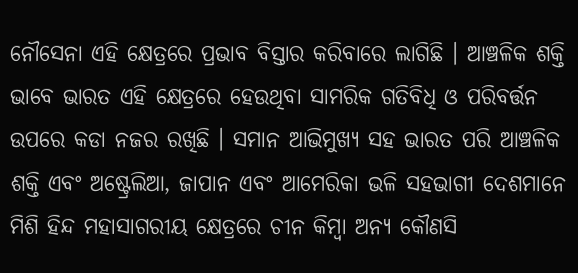ନୌସେନା ଏହି କ୍ଷେତ୍ରରେ ପ୍ରଭାବ ବିସ୍ତାର କରିବାରେ ଲାଗିଛି । ଆଞ୍ଚଳିକ ଶକ୍ତି ଭାବେ ଭାରତ ଏହି କ୍ଷେତ୍ରରେ ହେଉଥିବା ସାମରିକ ଗତିବିଧି ଓ ପରିବର୍ତ୍ତନ ଉପରେ କଡା ନଜର ରଖିଛି । ସମାନ ଆଭିମୁଖ୍ୟ ସହ ଭାରତ ପରି ଆଞ୍ଚଳିକ ଶକ୍ତି ଏବଂ ଅଷ୍ଟ୍ରେଲିଆ, ଜାପାନ ଏବଂ ଆମେରିକା ଭଳି ସହଭାଗୀ ଦେଶମାନେ ମିଶି ହିନ୍ଦ ମହାସାଗରୀୟ କ୍ଷେତ୍ରରେ ଚୀନ କିମ୍ବା ଅନ୍ୟ କୌଣସି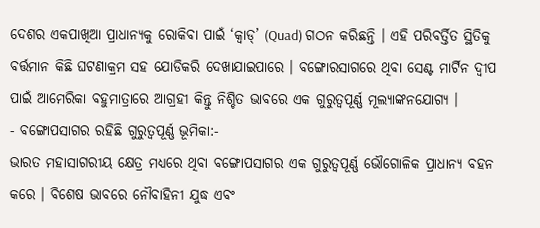ଦେଶର ଏକପାଖିଆ ପ୍ରାଧାନ୍ୟକୁ ରୋକିବା ପାଇଁ ‘କ୍ୱାଡ୍’ (Quad) ଗଠନ କରିଛନ୍ତି । ଏହି ପରିବର୍ତ୍ତିତ ସ୍ଥିତିକୁ ବର୍ତ୍ତମାନ କିଛି ଘଟଣାକ୍ରମ ସହ ଯୋଡିକରି ଦେଖାଯାଇପାରେ । ବଙ୍ଗୋରସାଗରେ ଥିବା ସେଣ୍ଟ ମାର୍ଟିନ ଦ୍ବୀପ ପାଇଁ ଆମେରିକା ବହୁମାତ୍ରାରେ ଆଗ୍ରହୀ କିନ୍ତୁ ନିଶ୍ଚିତ ଭାବରେ ଏକ ଗୁରୁତ୍ୱପୂର୍ଣ୍ଣ ମୂଲ୍ୟାଙ୍କନଯୋଗ୍ୟ ।
- ବଙ୍ଗୋପସାଗର ରହିଛି ଗୁରୁତ୍ବପୂର୍ଣ୍ଣ ଭୂମିକା:-
ଭାରତ ମହାସାଗରୀୟ କ୍ଷେତ୍ର ମଧ୍ୟରେ ଥିବା ବଙ୍ଗୋପସାଗର ଏକ ଗୁରୁତ୍ବପୂର୍ଣ୍ଣ ଭୌଗୋଳିକ ପ୍ରାଧାନ୍ୟ ବହନ କରେ । ବିଶେଷ ଭାବରେ ନୌବାହିନୀ ଯୁଦ୍ଧ ଏବଂ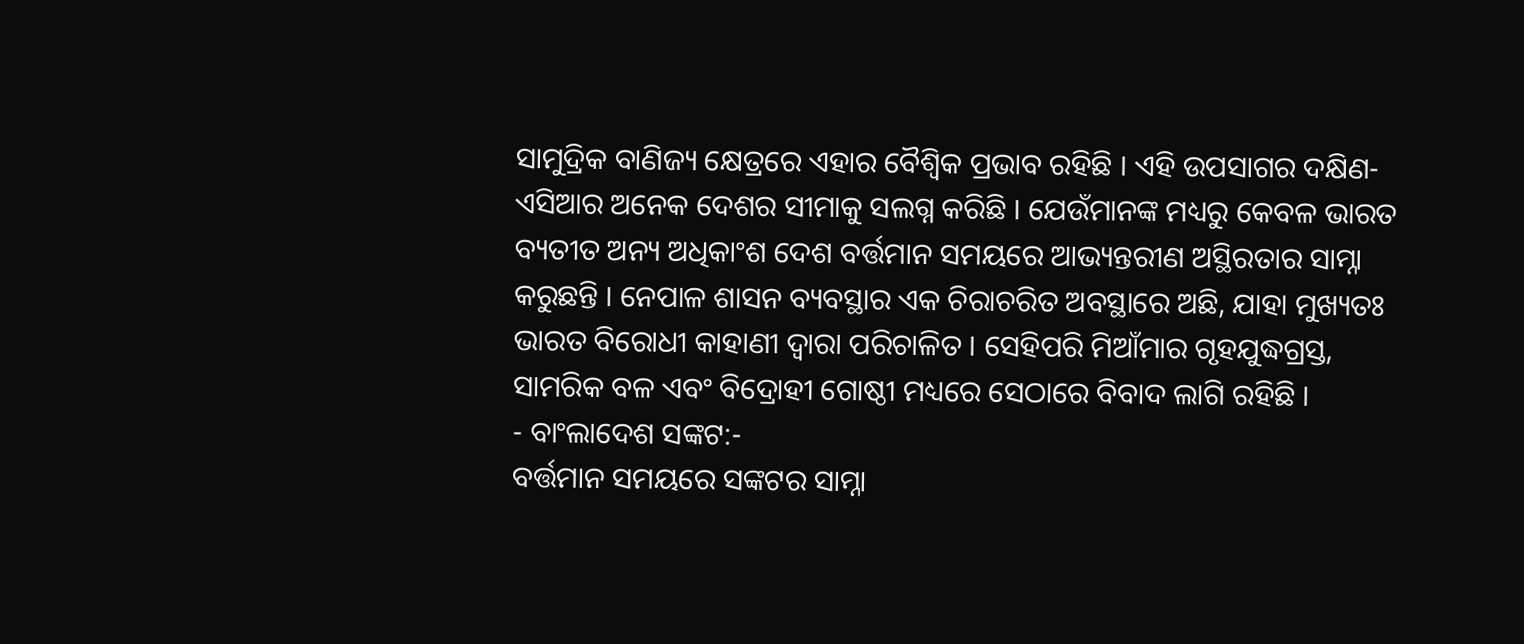ସାମୁଦ୍ରିକ ବାଣିଜ୍ୟ କ୍ଷେତ୍ରରେ ଏହାର ବୈଶ୍ବିକ ପ୍ରଭାବ ରହିଛି । ଏହି ଉପସାଗର ଦକ୍ଷିଣ-ଏସିଆର ଅନେକ ଦେଶର ସୀମାକୁ ସଲଗ୍ନ କରିଛି । ଯେଉଁମାନଙ୍କ ମଧ୍ୟରୁ କେବଳ ଭାରତ ବ୍ୟତୀତ ଅନ୍ୟ ଅଧିକାଂଶ ଦେଶ ବର୍ତ୍ତମାନ ସମୟରେ ଆଭ୍ୟନ୍ତରୀଣ ଅସ୍ଥିରତାର ସାମ୍ନା କରୁଛନ୍ତି । ନେପାଳ ଶାସନ ବ୍ୟବସ୍ଥାର ଏକ ଚିରାଚରିତ ଅବସ୍ଥାରେ ଅଛି, ଯାହା ମୁଖ୍ୟତଃ ଭାରତ ବିରୋଧୀ କାହାଣୀ ଦ୍ୱାରା ପରିଚାଳିତ । ସେହିପରି ମିଆଁମାର ଗୃହଯୁଦ୍ଧଗ୍ରସ୍ତ, ସାମରିକ ବଳ ଏବଂ ବିଦ୍ରୋହୀ ଗୋଷ୍ଠୀ ମଧ୍ୟରେ ସେଠାରେ ବିବାଦ ଲାଗି ରହିଛି ।
- ବାଂଲାଦେଶ ସଙ୍କଟ:-
ବର୍ତ୍ତମାନ ସମୟରେ ସଙ୍କଟର ସାମ୍ନା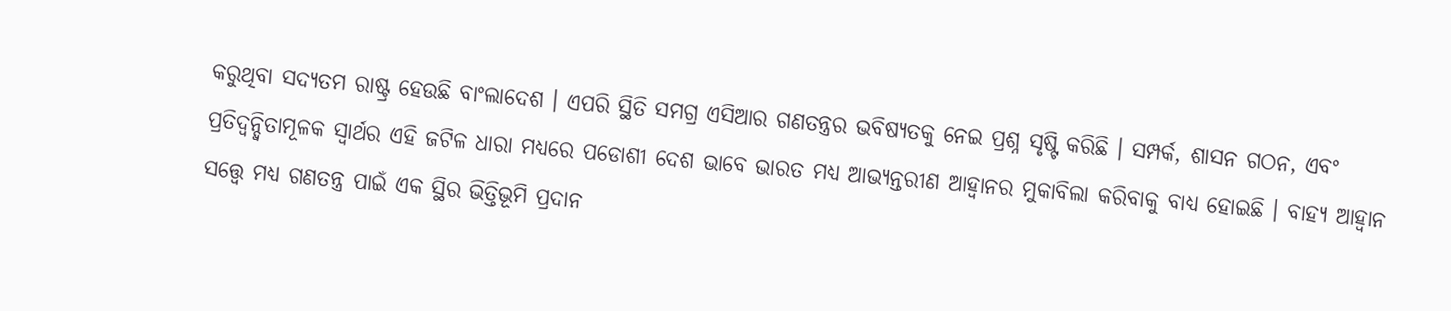କରୁଥିବା ସଦ୍ୟତମ ରାଷ୍ଟ୍ର ହେଉଛି ବାଂଲାଦେଶ । ଏପରି ସ୍ଥିତି ସମଗ୍ର ଏସିଆର ଗଣତନ୍ତ୍ରର ଭବିଷ୍ୟତକୁ ନେଇ ପ୍ରଶ୍ନ ସୃଷ୍ଟି କରିଛି । ସମ୍ପର୍କ, ଶାସନ ଗଠନ, ଏବଂ ପ୍ରତିଦ୍ୱନ୍ଦ୍ୱିତାମୂଳକ ସ୍ୱାର୍ଥର ଏହି ଜଟିଳ ଧାରା ମଧ୍ୟରେ ପଡୋଶୀ ଦେଶ ଭାବେ ଭାରତ ମଧ୍ୟ ଆଭ୍ୟନ୍ତରୀଣ ଆହ୍ବାନର ମୁକାବିଲା କରିବାକୁ ବାଧ୍ୟ ହୋଇଛି । ବାହ୍ୟ ଆହ୍ବାନ ସତ୍ତ୍ବେ ମଧ୍ୟ ଗଣତନ୍ତ୍ର ପାଇଁ ଏକ ସ୍ଥିର ଭିତ୍ତିଭୂମି ପ୍ରଦାନ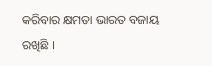କରିବାର କ୍ଷମତା ଭାରତ ବଜାୟ ରଖିଛି ।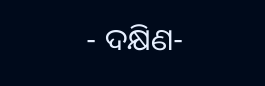- ଦକ୍ଷିଣ-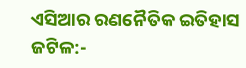ଏସିଆର ରଣନୈତିକ ଇତିହାସ ଜଟିଳ:-